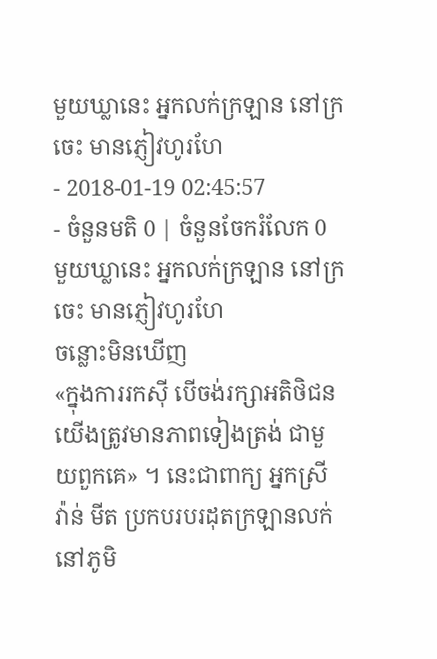មួយឃ្លានេះ អ្នកលក់ក្រឡាន នៅក្រចេះ មានភ្ញៀវហូរហែ
- 2018-01-19 02:45:57
- ចំនួនមតិ 0 | ចំនួនចែករំលែក 0
មួយឃ្លានេះ អ្នកលក់ក្រឡាន នៅក្រចេះ មានភ្ញៀវហូរហែ
ចន្លោះមិនឃើញ
«ក្នុងការរកស៊ី បើចង់រក្សាអតិថិជន យើងត្រូវមានភាពទៀងត្រង់ ជាមួយពួកគេ» ។ នេះជាពាក្យ អ្នកស្រី វ៉ាន់ មីត ប្រកបរបរដុតក្រឡានលក់ នៅភូមិ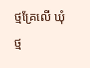ថ្មគ្រែលើ ឃុំថ្ម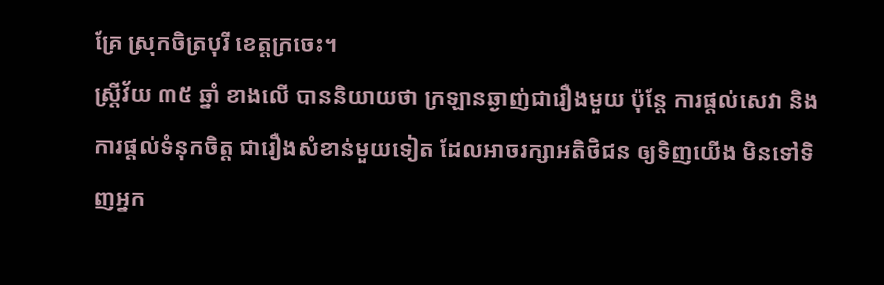គ្រែ ស្រុកចិត្របុរី ខេត្តក្រចេះ។
ស្រ្តីវ័យ ៣៥ ឆ្នាំ ខាងលើ បាននិយាយថា ក្រឡានឆ្ងាញ់ជារឿងមួយ ប៉ុន្ដែ ការផ្ដល់សេវា និង ការផ្ដល់ទំនុកចិត្ត ជារឿងសំខាន់មួយទៀត ដែលអាចរក្សាអតិថិជន ឲ្យទិញយើង មិនទៅទិញអ្នក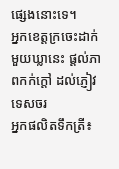ផ្សេងនោះទេ។
អ្នកខេត្តក្រចេះដាក់មួយឃ្លានេះ ផ្ដល់ភាពកក់ក្ដៅ ដល់ភ្ញៀវទេសចរ
អ្នកផលិតទឹកត្រី៖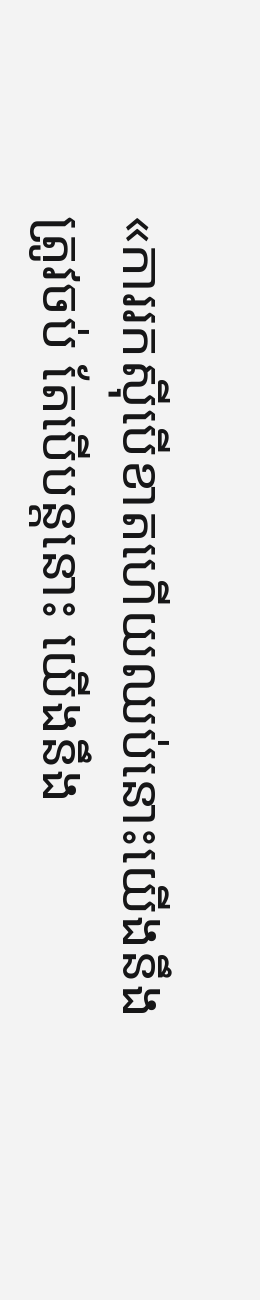«ការរកស៊ីបើខាតហើយឈប់នោះយើងនឹងត្រូវចប់ តែបើបន្ដនោះ យើងនឹង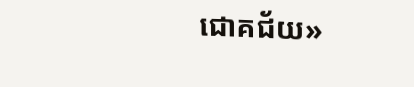ជោគជ័យ»